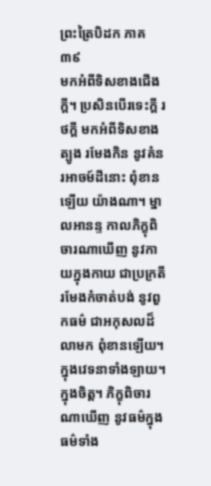ព្រះត្រៃបិដក ភាគ ៣៩
មកអំពីទិសខាងជើងក្ដី។ ប្រសិនបើរទេះក្ដី រថក្ដី មកអំពីទិសខាងត្បូង រមែងកិន នូវគំនរអាចម៍ដីនោះ ពុំខានឡើយ យ៉ាងណា។ ម្នាលអានន្ទ កាលភិក្ខុពិចារណាឃើញ នូវកាយក្នុងកាយ ជាប្រក្រតី រមែងកំចាត់បង់ នូវពួកធម៌ ជាអកុសលដ៏លាមក ពុំខានឡើយ។ ក្នុងវេទនាទាំងឡាយ។ ក្នុងចិត្ត។ ភិក្ខុពិចារណាឃើញ នូវធម៌ក្នុងធម៌ទាំង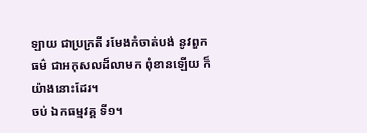ឡាយ ជាប្រក្រតី រមែងកំចាត់បង់ នូវពួកធម៌ ជាអកុសលដ៏លាមក ពុំខានឡើយ ក៏យ៉ាងនោះដែរ។
ចប់ ឯកធម្មវគ្គ ទី១។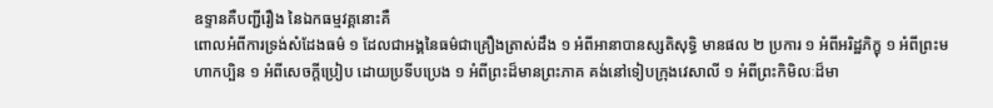ឧទ្ទានគឺបញ្ជីរឿង នៃឯកធម្មវគ្គនោះគឺ
ពោលអំពីការទ្រង់សំដែងធម៌ ១ ដែលជាអង្គនៃធម៌ជាគ្រឿងត្រាស់ដឹង ១ អំពីអានាបានស្សតិសុទ្ធិ មានផល ២ ប្រការ ១ អំពីអរិដ្ឋភិក្ខុ ១ អំពីព្រះមហាកប្បិន ១ អំពីសេចក្ដីប្រៀប ដោយប្រទីបប្រេង ១ អំពីព្រះដ៏មានព្រះភាគ គង់នៅទៀបក្រុងវេសាលី ១ អំពីព្រះកិមិលៈដ៏មា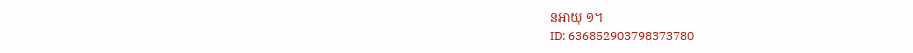នអាយុ ១។
ID: 636852903798373780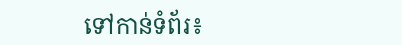ទៅកាន់ទំព័រ៖